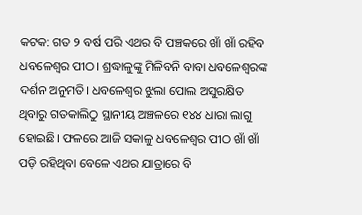କଟକ: ଗତ ୨ ବର୍ଷ ପରି ଏଥର ବି ପଞ୍ଚକରେ ଖାଁ ଖାଁ ରହିବ ଧବଳେଶ୍ୱର ପୀଠ। ଶ୍ରଦ୍ଧାଳୁଙ୍କୁ ମିଳିବନି ବାବା ଧବଳେଶ୍ୱରଙ୍କ ଦର୍ଶନ ଅନୁମତି। ଧବଳେଶ୍ୱର ଝୁଲା ପୋଲ ଅସୁରକ୍ଷିତ ଥିବାରୁ ଗତକାଲିଠୁ ସ୍ଥାନୀୟ ଅଞ୍ଚଳରେ ୧୪୪ ଧାରା ଲାଗୁ ହୋଇଛି। ଫଳରେ ଆଜି ସକାଳୁ ଧବଳେଶ୍ୱର ପୀଠ ଖାଁ ଖାଁ ପଡ଼ି ରହିଥିବା ବେଳେ ଏଥର ଯାତ୍ରାରେ ବି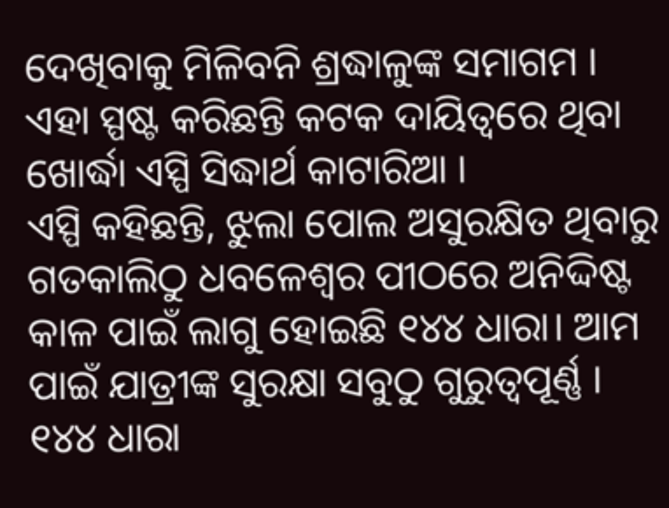ଦେଖିବାକୁ ମିଳିବନି ଶ୍ରଦ୍ଧାଳୁଙ୍କ ସମାଗମ । ଏହା ସ୍ପଷ୍ଟ କରିଛନ୍ତି କଟକ ଦାୟିତ୍ୱରେ ଥିବା ଖୋର୍ଦ୍ଧା ଏସ୍ପି ସିଦ୍ଧାର୍ଥ କାଟାରିଆ ।
ଏସ୍ପି କହିଛନ୍ତି, ଝୁଲା ପୋଲ ଅସୁରକ୍ଷିତ ଥିବାରୁ ଗତକାଲିଠୁ ଧବଳେଶ୍ୱର ପୀଠରେ ଅନିଦ୍ଦିଷ୍ଟ କାଳ ପାଇଁ ଲାଗୁ ହୋଇଛି ୧୪୪ ଧାରା। ଆମ ପାଇଁ ଯାତ୍ରୀଙ୍କ ସୁରକ୍ଷା ସବୁଠୁ ଗୁରୁତ୍ୱପୂର୍ଣ୍ଣ । ୧୪୪ ଧାରା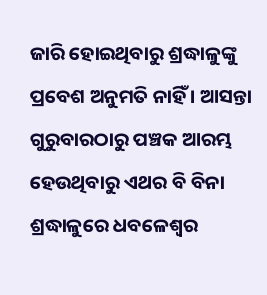ଜାରି ହୋଇଥିବାରୁ ଶ୍ରଦ୍ଧାଳୁଙ୍କୁ ପ୍ରବେଶ ଅନୁମତି ନାହିଁ । ଆସନ୍ତା ଗୁରୁବାରଠାରୁ ପଞ୍ଚକ ଆରମ୍ଭ ହେଉଥିବାରୁ ଏଥର ବି ବିନା ଶ୍ରଦ୍ଧାଳୁରେ ଧବଳେଶ୍ୱର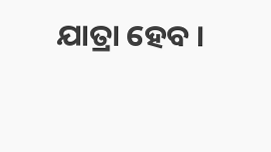ଯାତ୍ରା ହେବ ।